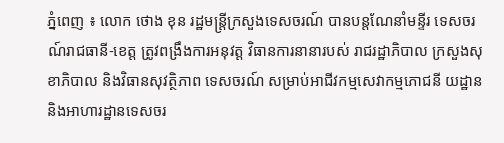ភ្នំពេញ ៖ លោក ថោង ខុន រដ្ឋមន្ដ្រីក្រសួងទេសចរណ៍ បានបន្ដណែនាំមន្ទីរ ទេសចរណ៍រាជធានី-ខេត្ត ត្រូវពង្រឹងការអនុវត្ត វិធានការនានារបស់ រាជរដ្ឋាភិបាល ក្រសួងសុខាភិបាល និងវិធានសុវត្ថិភាព ទេសចរណ៍ សម្រាប់អាជីវកម្មសេវាកម្មភោជនី យដ្ឋាន និងអាហារដ្ឋានទេសចរ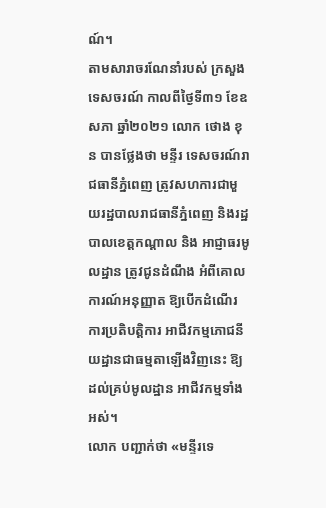ណ៍។
តាមសារាចរណែនាំរបស់ ក្រសួងទេសចរណ៍ កាលពីថ្ងៃទី៣១ ខែឧសភា ឆ្នាំ២០២១ លោក ថោង ខុន បានថ្លែងថា មន្ទីរ ទេសចរណ៍រាជធានីភ្នំពេញ ត្រូវសហការជាមួយរដ្ឋបាលរាជធានីភ្នំពេញ និងរដ្ឋបាលខេត្តកណ្តាល និង អាជ្ញាធរមូលដ្ឋាន ត្រូវជូនដំណឹង អំពីគោលការណ៍អនុញ្ញាត ឱ្យបើកដំណើរការប្រតិបត្តិការ អាជីវកម្មភោជនីយដ្ឋានជាធម្មតាឡើងវិញនេះ ឱ្យដល់គ្រប់មូលដ្ឋាន អាជីវកម្មទាំងអស់។
លោក បញ្ជាក់ថា «មន្ទីរទេ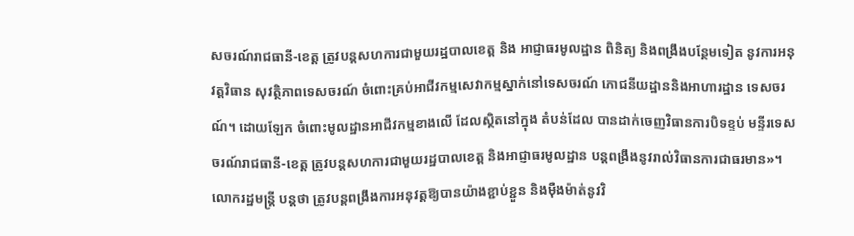សចរណ៍រាជធានី-ខេត្ត ត្រូវបន្តសហការជាមួយរដ្ឋបាលខេត្ត និង អាជ្ញាធរមូលដ្ឋាន ពិនិត្យ និងពង្រឹងបន្ថែមទៀត នូវការអនុវត្តវិធាន សុវត្ថិភាពទេសចរណ៍ ចំពោះគ្រប់អាជីវកម្មសេវាកម្មស្នាក់នៅទេសចរណ៍ ភោជនីយដ្ឋាននិងអាហារដ្ឋាន ទេសចរណ៍។ ដោយឡែក ចំពោះមូលដ្ឋានអាជីវកម្មខាងលើ ដែលស្ថិតនៅក្នុង តំបន់ដែល បានដាក់ចេញវិធានការបិទខ្ទប់ មន្ទីរទេសចរណ៍រាជធានី-ខេត្ត ត្រូវបន្តសហការជាមួយរដ្ឋបាលខេត្ត និងអាជ្ញាធរមូលដ្ឋាន បន្តពង្រឹងនូវរាល់វិធានការជាធរមាន»។
លោករដ្ឋមន្ដ្រី បន្ដថា ត្រូវបន្តពង្រឹងការអនុវត្តឱ្យបានយ៉ាងខ្ជាប់ខ្ជួន និងម៉ឺងម៉ាត់នូវវិ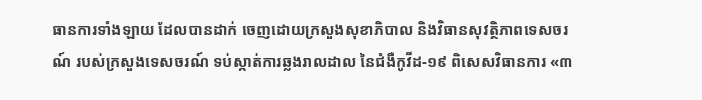ធានការទាំងឡាយ ដែលបានដាក់ ចេញដោយក្រសួងសុខាភិបាល និងវិធានសុវត្ថិភាពទេសចរណ៍ របស់ក្រសួងទេសចរណ៍ ទប់ស្កាត់ការឆ្លងរាលដាល នៃជំងឺកូវីដ-១៩ ពិសេសវិធានការ «៣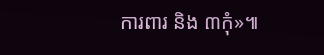ការពារ និង ៣កុំ»៕